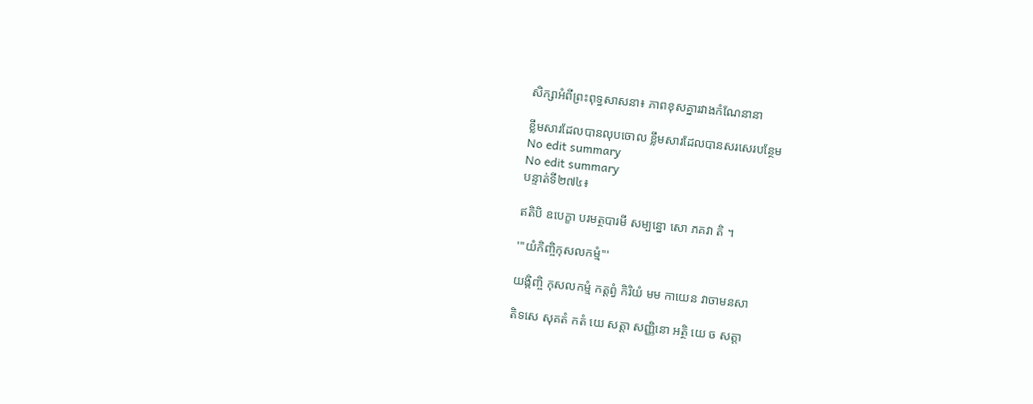សិក្សាអំពីព្រះពុទ្ធសាសនា៖ ភាពខុសគ្នារវាងកំណែនានា

ខ្លឹមសារដែលបានលុបចោល ខ្លឹមសារដែលបានសរសេរបន្ថែម
No edit summary
No edit summary
បន្ទាត់ទី២៧៤៖

ឥតិបិ ឧបេក្ខា បរមត្ថបារមី សម្បន្នោ សោ ភគវា តិ ។

'''យំកិញ្ចិកុសលកម្មំ'''

យង្កិញ្ចិ កុសលកម្មំ កត្តព្វំ កិរិយំ មម កាយេន វាចាមនសា

តិទសេ សុគតំ កតំ យេ សត្តា សញ្ញិនោ អត្ថិ យេ ច សត្តា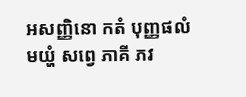អសញ្ញិនោ កតំ បុញ្ញផលំ មយ្ហំ សព្វេ ភាគី ភវ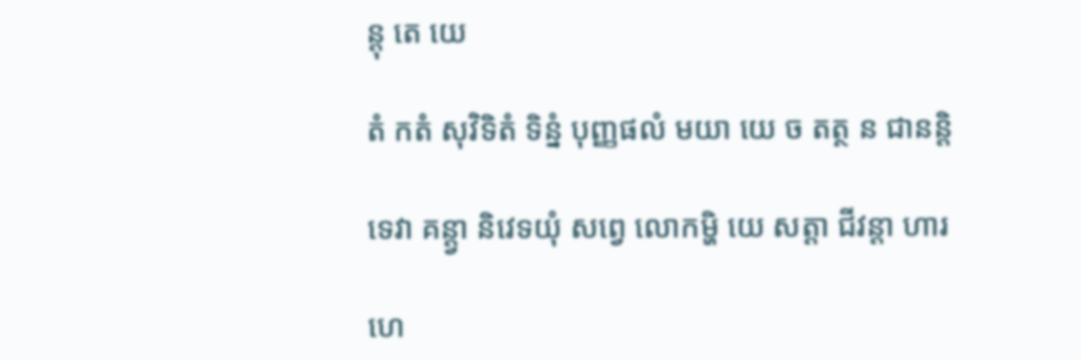ន្តុ តេ យេ

តំ កតំ សុវិទិតំ ទិន្នំ បុញ្ញផលំ មយា យេ ច តត្ថ ន ជានន្តិ

ទេវា គន្ត្វា និវេទយុំ សព្វេ លោកម្ហិ យេ សត្តា ជីវន្តា ហារ

ហេ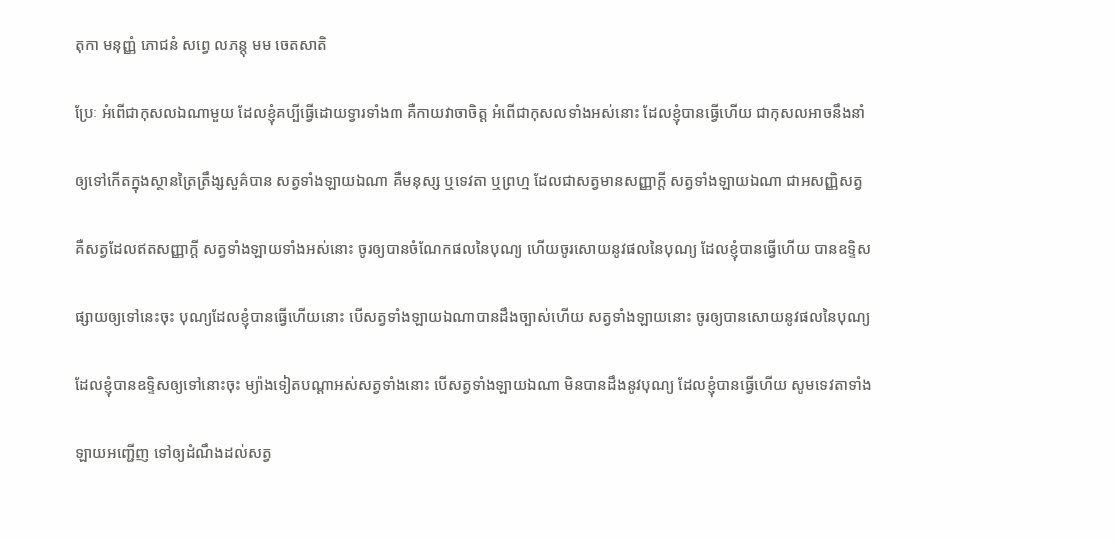តុកា មនុញ្ញំ ភោជនំ សព្វេ លភន្តុ មម ចេតសាតិ

ប្រែៈ អំពើជាកុសលឯណាមួយ ដែលខ្ញុំគប្បីធ្វើដោយទ្វារទាំង៣ គឺកាយវាចាចិត្ត អំពើជាកុសលទាំងអស់នោះ ដែលខ្ញុំបានធ្វើហើយ ជាកុសលអាចនឹងនាំ

ឲ្យទៅកើតក្នុងស្ថានត្រៃត្រឹង្សសួគ៌បាន សត្វទាំងឡាយឯណា គឺមនុស្ស ឬទេវតា ឬព្រហ្ម ដែលជាសត្វមានសញ្ញាក្តី សត្វទាំងឡាយឯណា ជាអសញ្ញិសត្វ

គឺសត្វដែលឥតសញ្ញាក្តី សត្វទាំងឡាយទាំងអស់នោះ ចូរឲ្យបានចំណែកផលនៃបុណ្យ ហើយចូរសោយនូវផលនៃបុណ្យ ដែលខ្ញុំបានធ្វើហើយ បានឧទ្ទិស

ផ្សាយឲ្យទៅនេះចុះ បុណ្យដែលខ្ញុំបានធ្វើហើយនោះ បើសត្វទាំងឡាយឯណាបានដឹងច្បាស់ហើយ សត្វទាំងឡាយនោះ ចូរឲ្យបានសោយនូវផលនៃបុណ្យ

ដែលខ្ញុំបានឧទ្ទិសឲ្យទៅនោះចុះ ម្យ៉ាងទៀតបណ្តាអស់សត្វទាំងនោះ បើសត្វទាំងឡាយឯណា មិនបានដឹងនូវបុណ្យ ដែលខ្ញុំបានធ្វើហើយ សូមទេវតាទាំង

ឡាយអញ្ជើញ ទៅឲ្យដំណឹងដល់សត្វ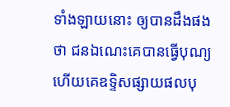ទាំងឡាយនោះ ឲ្យបានដឹងផងថា ជនឯណេះគេបានធ្វើបុណ្យ ហើយគេឧទ្ទិសផ្សាយផលបុ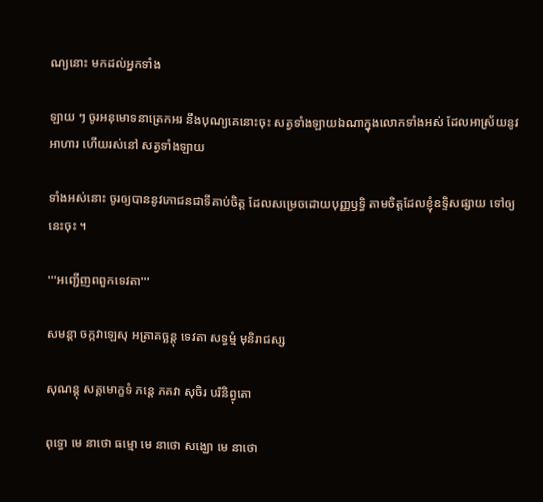ណ្យនោះ មកដល់អ្នកទាំង

ឡាយ ៗ ចូរអនុមោទនាត្រេកអរ នឹងបុណ្យគេនោះចុះ សត្វទាំងឡាយឯណាក្នុងលោកទាំងអស់ ដែលអាស្រ័យនូវអាហារ ហើយរស់នៅ សត្វទាំងឡាយ

ទាំងអស់នោះ ចូរឲ្យបាននូវភោជនជាទីគាប់ចិត្ត ដែលសម្រេចដោយបុញ្ញឫទ្ធិ តាមចិត្តដែលខ្ញុំឧទ្ទិសផ្សាយ ទៅឲ្យនេះចុះ ។

'''អញ្ជើញពពួកទេវតា'''

សមន្តា ចក្កវាឡេសុ អត្រាគច្ឆន្តុ ទេវតា សទ្ធម្មំ មុនិរាជស្ស

សុណន្តុ សគ្គមោក្ខទំ ភន្តេ ភគវា សុចិរ បរិនិព្វុតោ

ពុទ្ធោ មេ នាថោ ធម្មោ មេ នាថោ សង្ឃោ មេ នាថោ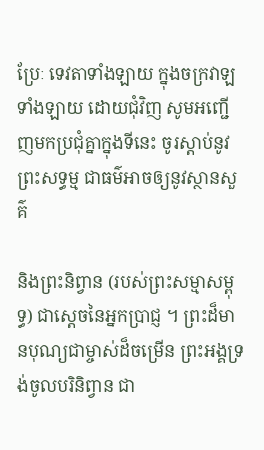ប្រែៈ ទេវតាទាំងឡាយ ក្នុងចក្រវាឡទាំងឡាយ ដោយជុំវិញ សូមអញ្ជើញមកប្រជុំគ្នាក្នុងទីនេះ ចូរស្តាប់នូវព្រះសទ្ធម្ម ជាធម៌អាចឲ្យនូវស្ថានសួគ៌

និងព្រះនិព្វាន (របស់ព្រះសម្មាសម្ពុទ្ធ) ជាស្តេចនៃអ្នកប្រាជ្ញ ។ ព្រះដ៏មានបុណ្យជាម្ចាស់ដ៏ចម្រើន ព្រះអង្គទ្រង់ចូលបរិនិព្វាន ជា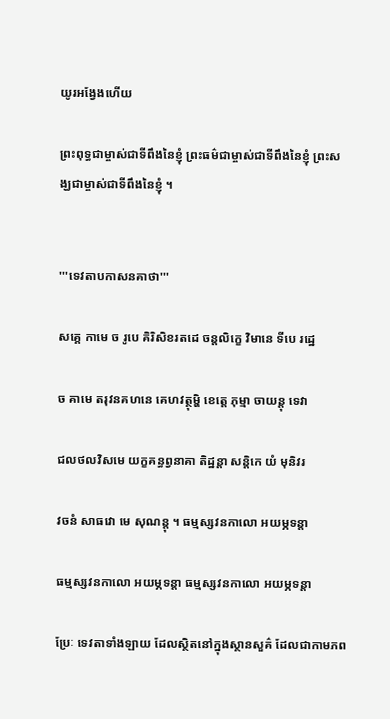យូរអង្វែងហើយ

ព្រះពុទ្ធជាម្ចាស់ជាទីពឹងនៃខ្ញុំ ព្រះធម៌ជាម្ចាស់ជាទីពឹងនៃខ្ញុំ ព្រះសង្ឃជាម្ចាស់ជាទីពឹងនៃខ្ញុំ ។


'''ទេវតាបកាសនគាថា'''

សគ្គេ កាមេ ច រូបេ គិរិសិខរតដេ ចន្តលិក្ខេ វិមានេ ទីបេ រដ្ឋេ

ច គាមេ តរុវនគហនេ គេហវត្ថុម្ហិ ខេត្តេ ភុម្មា ចាយន្តុ ទេវា

ជលថលវិសមេ យក្ខគន្ធព្វនាគា តិដ្ឋន្តា សន្តិកេ យំ មុនិវរ

វចនំ សាធវោ មេ សុណន្តុ ។ ធម្មស្សវនកាលោ អយម្ភទន្តា

ធម្មស្សវនកាលោ អយម្ភទន្តា ធម្មស្សវនកាលោ អយម្ភទន្តា

ប្រែៈ ទេវតាទាំងឡាយ ដែលស្ថិតនៅក្នុងស្ថានសួគ៌ ដែលជាកាមភព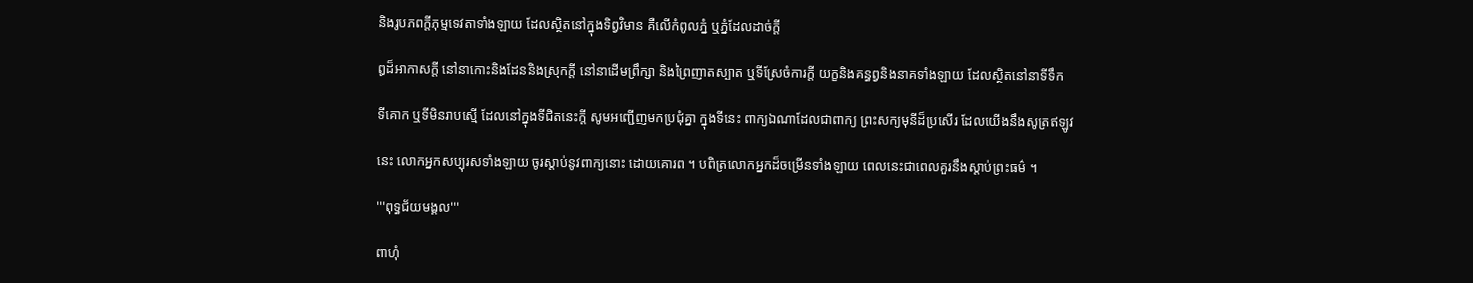និងរូបភពក្តីភុម្មទេវតាទាំងឡាយ ដែលស្ថិតនៅក្នុងទិព្វវិមាន គឺលើកំពូលភ្នំ ឬភ្នំដែលដាច់ក្តី

ឰដ៏អាកាសក្តី នៅនាកោះនិងដែននិងស្រុកក្តី នៅនាដើមព្រឹក្សា និងព្រៃញាតស្បាត ឬទីស្រែចំការក្តី យក្ខនិងគន្ធព្វនិងនាគទាំងឡាយ ដែលស្ថិតនៅនាទីទឹក

ទីគោក ឬទីមិនរាបស្មើ ដែលនៅក្នុងទីជិតនេះក្តី សូមអញ្ជើញមកប្រជុំគ្នា ក្នុងទីនេះ ពាក្យឯណាដែលជាពាក្យ ព្រះសក្យមុនីដ៏ប្រសើរ ដែលយើងនឹងសូត្រឥឡូវ

នេះ លោកអ្នកសប្បុរសទាំងឡាយ ចូរស្តាប់នូវពាក្យនោះ ដោយគោរព ។ បពិត្រលោកអ្នកដ៏ចម្រើនទាំងឡាយ ពេលនេះជាពេលគួរនឹងស្តាប់ព្រះធម៌ ។

'''ពុទ្ធជ័យមង្គល'''

ពាហុំ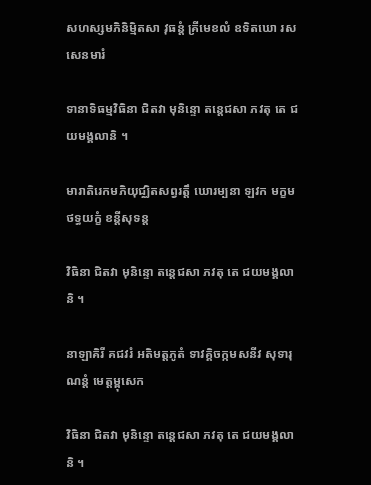សហស្សមភិនិមិ្មតសា វុធន្តំ គ្រីមេខលំ ឧទិតឃោ រសសេនមារំ

ទានាទិធម្មវិធិនា ជិតវា មុនិន្ទោ តន្តេជសា ភវតុ តេ ជយមង្គលានិ ។

មារាតិរេកមភិយុជ្ឈិតសព្វរត្តឹ ឃោរម្បនា ឡវក មក្ខមថទ្ធយក្ខំ ខន្តីសុទន្ត

វិធិនា ជិតវា មុនិន្ទោ តន្តេជសា ភវតុ តេ ជយមង្គលានិ ។

នាឡាគិរី គជវរំ អតិមត្តភូតំ ទាវគ្គិចក្កមសនីវ សុទារុណន្តំ មេត្តម្ពុសេក

វិធិនា ជិតវា មុនិន្ទោ តន្តេជសា ភវតុ តេ ជយមង្គលានិ ។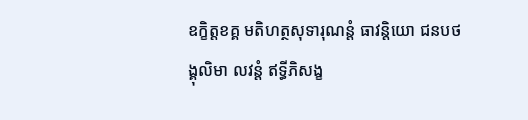ឧក្ខិត្តខគ្គ មតិហត្ថសុទារុណន្តំ ធាវន្តិយោ ជនបថង្គុលិមា លវន្តំ ឥទ្ធីភិសង្ខ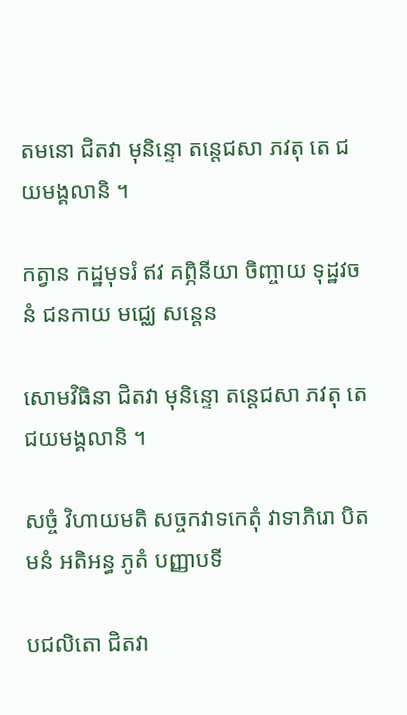តមនោ ជិតវា មុនិន្ទោ តន្តេជសា ភវតុ តេ ជយមង្គលានិ ។

កត្វាន កដ្ឋមុទរំ ឥវ គព្ភិនីយា ចិញ្ចាយ ទុដ្ឋវចនំ ជនកាយ មជ្ឈេ សន្តេន

សោមវិធិនា ជិតវា មុនិន្ទោ តន្តេជសា ភវតុ តេ ជយមង្គលានិ ។

សច្ចំ វិហាយមតិ សច្ចកវាទកេតុំ វាទាភិរោ បិតមនំ អតិអន្ធ ភូតំ បញ្ញាបទី

បជលិតោ ជិតវា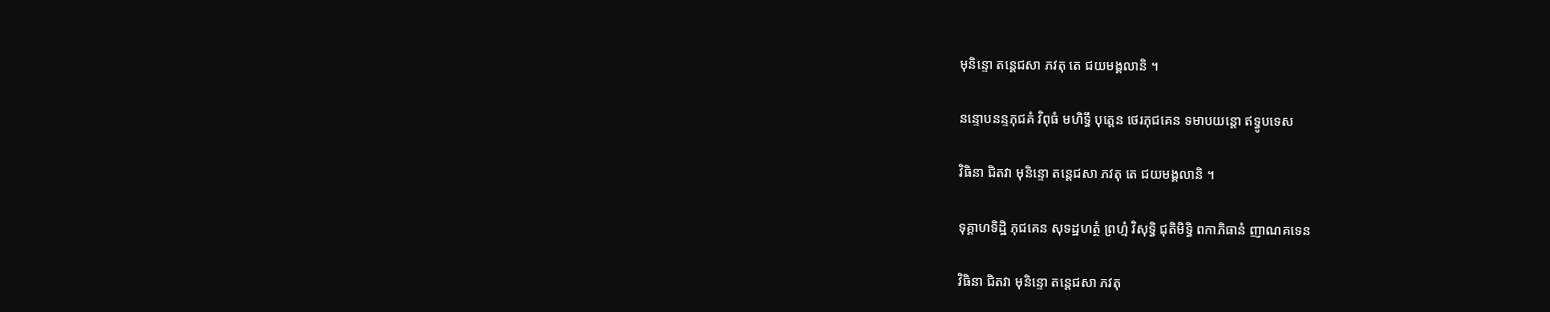មុនិន្ទោ តន្តេជសា ភវតុ តេ ជយមង្គលានិ ។

នន្ទោបនន្ទភុជគំ វិពុធំ មហិទ្ធឹ បុត្តេន ថេរភុជគេន ទមាបយន្តោ ឥទ្ធូបទេស

វិធិនា ជិតវា មុនិន្ទោ តន្តេជសា ភវតុ តេ ជយមង្គលានិ ។

ទុគ្គាហទិដ្ឋិ ភុជគេន សុទដ្ឋហត្ថំ ព្រហ្មំ វិសុទ្ធិ ជុតិមិទ្ធិ ពកាភិធានំ ញាណគទេន

វិធិនា ជិតវា មុនិន្ទោ តន្តេជសា ភវតុ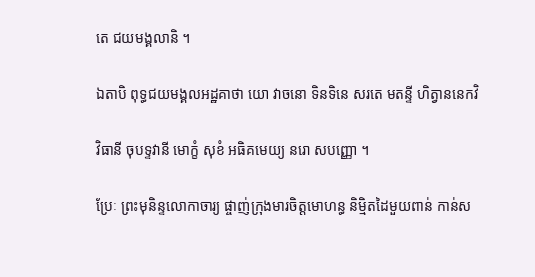តេ ជយមង្គលានិ ។

ឯតាបិ ពុទ្ធជយមង្គលអដ្ឋគាថា យោ វាចនោ ទិនទិនេ សរតេ មតន្ទី ហិត្វាននេកវិ

វិធានី ចុបទ្ទវានី មោក្ខំ សុខំ អធិគមេយ្យ នរោ សបញ្ញោ ។

ប្រែៈ ព្រះមុនិន្ទលោកាចារ្យ ផ្ចាញ់ក្រុងមារចិត្តមោហន្ធ និម្មិតដៃមួយពាន់ កាន់ស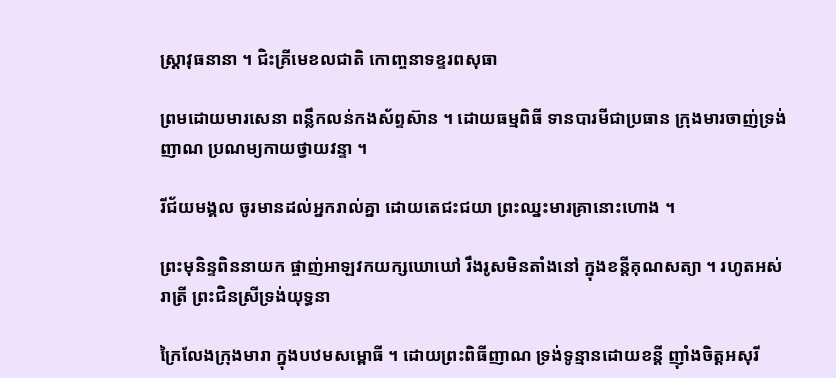ស្ត្រាវុធនានា ។ ជិះគ្រីមេខលជាតិ កោញ្ចនាទខ្ទរពសុធា

ព្រមដោយមារសេនា ពន្លឹកលន់កងស័ព្ទស៊ាន ។ ដោយធម្មពិធី ទានបារមីជាប្រធាន ក្រុងមារចាញ់ទ្រង់ញាណ ប្រណម្យកាយថ្វាយវន្ទា ។

រីជ័យមង្គល ចូរមានដល់អ្នករាល់គ្នា ដោយតេជះជយា ព្រះឈ្នះមារគ្រានោះហោង ។

ព្រះមុនិន្ទពិននាយក ផ្ចាញ់អាឡវកយក្សឃោឃៅ រឹងរូសមិនតាំងនៅ ក្នុងខន្តីគុណសត្យា ។ រហូតអស់រាត្រី ព្រះជិនស្រីទ្រង់យុទ្ធនា

ក្រៃលែងក្រុងមារា ក្នុងបឋមសម្ពោធី ។ ដោយព្រះពិធីញាណ ទ្រង់ទូន្មានដោយខន្តី ញ៉ាំងចិត្តអសុរី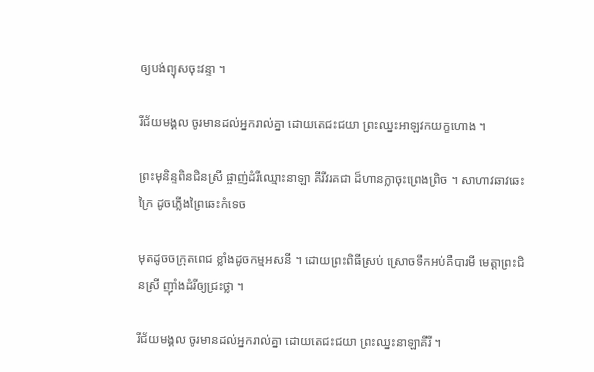ឲ្យបង់ព្យុសចុះវន្ទា ។

រីជ័យមង្គល ចូរមានដល់អ្នករាល់គ្នា ដោយតេជះជយា ព្រះឈ្នះអាឡវកយក្ខហោង ។

ព្រះមុនិន្ទពិនជិនស្រី ផ្ចាញ់ដំរីឈ្មោះនាឡា គីរីវរគជា ដ៏ហានក្លាចុះព្រេងព្រិច ។ សាហាវឆាវឆេះក្រៃ ដូចភ្លើងព្រៃឆេះកំទេច

មុតដូចចក្រុតពេជ ខ្លាំងដូចកម្មអសនី ។ ដោយព្រះពិធីស្រប់ ស្រោចទឹកអប់គឺបារមី មេត្តាព្រះជិនស្រី ញ៉ាំងដំរីឲ្យជ្រះថ្លា ។

រីជ័យមង្គល ចូរមានដល់អ្នករាល់គ្នា ដោយតេជះជយា ព្រះឈ្នះនាឡាគីរី ។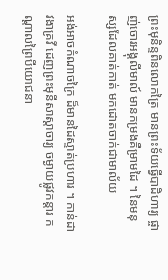ព្រះមុនិន្ទពិនលោកត្រៃ មានព្រះទ័យធ្វើបាដិហារ្យ ផ្ចាញ់ចោរអង្គុលីមាល៍ មានកម្រងគឺម្រាមដៃ ។ នៃមនុស្សដែលគាត់កាត់ មកដោតចាក់ជាមាល័យ

អង់អាចកំណាចក្រៃ ដ៏មានដៃស្ទាត់ប្រហារ ។ កាន់ដាវងាគ្រវី ដេញព្រះមុនីសាស្តាចារ្យ ចម្ងាយផ្លូវកន្តារ កណ្តាលព្រៃបីយោជនា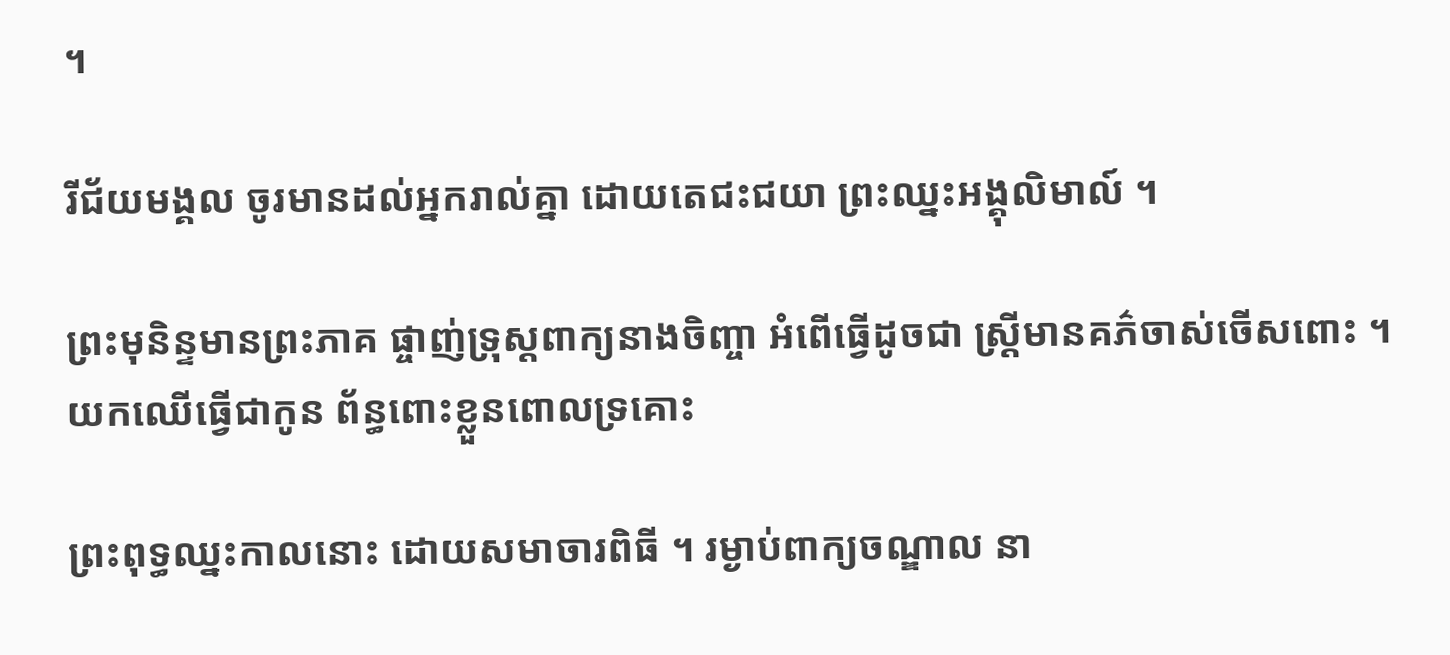។

រីជ័យមង្គល ចូរមានដល់អ្នករាល់គ្នា ដោយតេជះជយា ព្រះឈ្នះអង្គុលិមាល៍ ។

ព្រះមុនិន្ទមានព្រះភាគ ផ្ចាញ់ទ្រុស្តពាក្យនាងចិញ្ចា អំពើធ្វើដូចជា ស្រ្តីមានគភ៌ចាស់ចើសពោះ ។ យកឈើធ្វើជាកូន ព័ន្ធពោះខ្លួនពោលទ្រគោះ

ព្រះពុទ្ធឈ្នះកាលនោះ ដោយសមាចារពិធី ។ រម្ងាប់ពាក្យចណ្ឌាល នា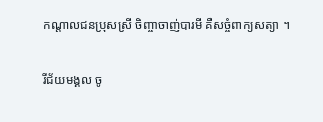កណ្តាលជនប្រុសស្រី ចិញ្ចាចាញ់បារមី គឺសច្ចំពាក្យសត្យា ។

រីជ័យមង្គល ចូ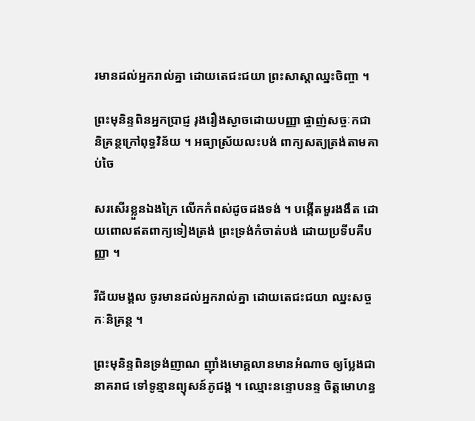រមានដល់អ្នករាល់គ្នា ដោយតេជះជយា ព្រះសាស្តាឈ្នះចិញ្ចា ។

ព្រះមុនិន្ទពិនអ្នកប្រាជ្ញ រុងរឿងស្ងាចដោយបញ្ញា ផ្ចាញ់សច្ចៈកជា និគ្រន្ថក្រៅពុទ្ធវិន័យ ។ អធ្យាស្រ័យលះបង់ ពាក្យសត្យត្រង់តាមគាប់ចៃ

សរសើរខ្លួនឯងក្រៃ លើកកំពស់ដូចដងទង់ ។ បង្កើតមួរងងឹត ដោយពោលឥតពាក្យទៀងត្រង់ ព្រះទ្រង់កំចាត់បង់ ដោយប្រទីបគឺបញ្ញា ។

រីជ័យមង្គល ចូរមានដល់អ្នករាល់គ្នា ដោយតេជះជយា ឈ្នះសច្ចកៈនិគ្រន្ថ ។

ព្រះមុនិន្ទពិនទ្រង់ញាណ ញ៉ាំងមោគ្គលានមានអំណាច ឲ្យប្លែងជានាគរាជ ទៅទូន្មានព្យុសន៍ភូជង្គ ។ ឈ្មោះនន្ទោបនន្ទ ចិត្តមោហន្ធ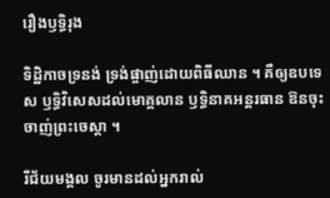រឿងឫទ្ធិរុង

ទិដ្ឋិកាចទ្រនង់ ទ្រង់ផ្ចាញ់ដោយពិធីឈាន ។ គឺឲ្យឧបទេស ឫទ្ធិវិសេសដល់មោគ្គលាន ឫទ្ធិនាគអន្តរធាន ឱនចុះចាញ់ព្រះចេស្តា ។

រីជ័យមង្គល ចូរមានដល់អ្នករាល់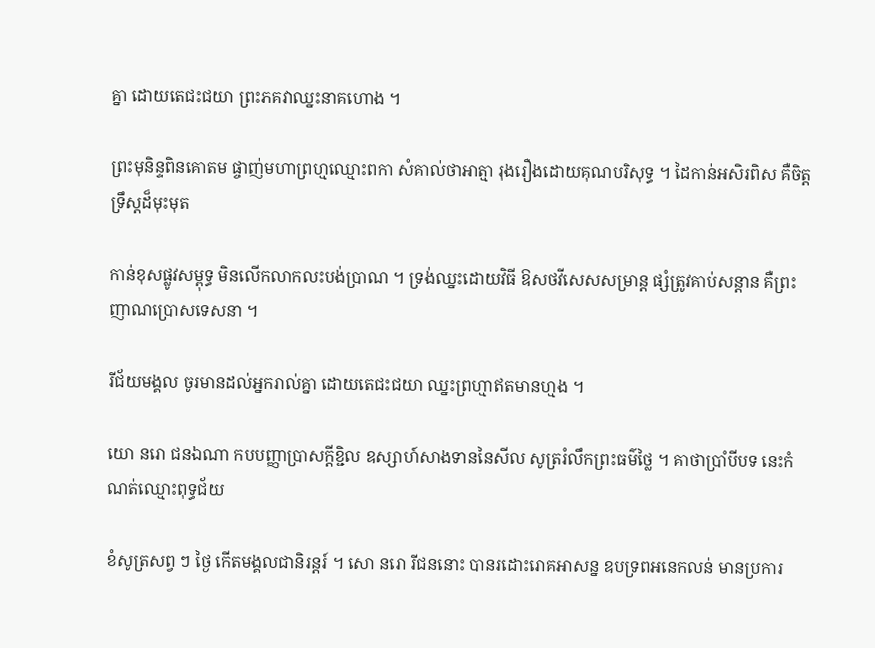គ្នា ដោយតេជះជយា ព្រះភគវាឈ្នះនាគហោង ។

ព្រះមុនិន្ទពិនគោតម ផ្ចាញ់មហាព្រហ្មឈ្មោះពកា សំគាល់ថាអាត្មា រុងរឿងដោយគុណបរិសុទ្ធ ។ ដៃកាន់អសិរពិស គឺចិត្តទ្រឹស្តដ៏មុះមុត

កាន់ខុសផ្លូវសម្ពុទ្ធ មិនលើកលាកលះបង់ប្រាណ ។ ទ្រង់ឈ្នះដោយវិធី ឱសថវីសេសសម្រាន្ត ផ្សំត្រូវគាប់សន្តាន គឺព្រះញាណប្រោសទេសនា ។

រីជ័យមង្គល ចូរមានដល់អ្នករាល់គ្នា ដោយតេជះជយា ឈ្នះព្រហ្មាឥតមានហ្មង ។

យោ នរោ ជនឯណា កបបញ្ញាប្រាសក្តីខ្ជិល ឧស្សាហ៍សាងទាននៃសីល សូត្ររំលឹកព្រះធម៌ថ្លៃ ។ គាថាប្រាំបីបទ នេះកំណត់ឈ្មោះពុទ្ធជ័យ

ខំសូត្រសព្វ ៗ ថ្ងៃ កើតមង្គលជានិរន្តរ៍ ។ សោ នរោ រីជននោះ បានរដោះរោគអាសន្ន ឧបទ្រពអនេកលន់ មានប្រការ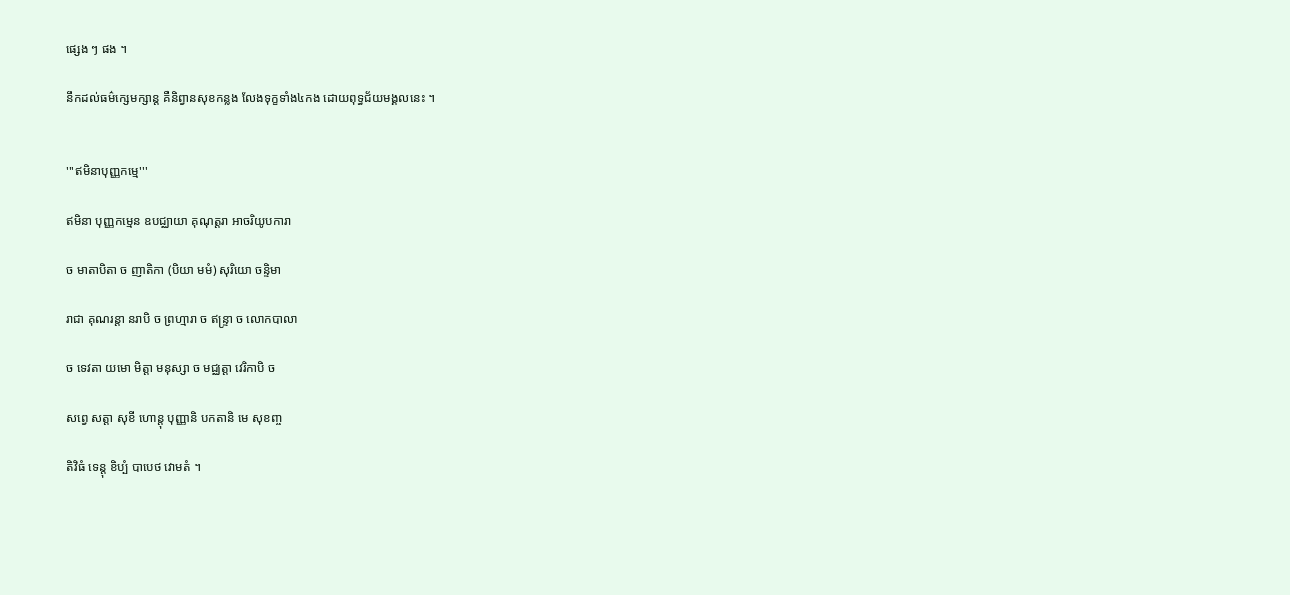ផ្សេង ៗ ផង ។

នឹកដល់ធម៌ក្សេមក្សាន្ត គឺនិព្វានសុខកន្លង លែងទុក្ខទាំង៤កង ដោយពុទ្ធជ័យមង្គលនេះ ។


'''ឥមិនាបុញ្ញកម្មេ'''

ឥមិនា បុញ្ញកម្មេន ឧបជ្ឈាយា គុណុត្តរា អាចរិយូបការា

ច មាតាបិតា ច ញាតិកា (បិយា មមំ) សុរិយោ ចន្ទិមា

រាជា គុណរន្តា នរាបិ ច ព្រហ្មារា ច ឥន្ទ្រា ច លោកបាលា

ច ទេវតា យមោ មិត្តា មនុស្សា ច មជ្ឈត្តា វេរិកាបិ ច

សព្វេ សត្តា សុខី ហោន្តុ បុញ្ញានិ បកតានិ មេ សុខញ្ច

តិវិធំ ទេន្តុ ខិប្បំ បាបេថ វោមតំ ។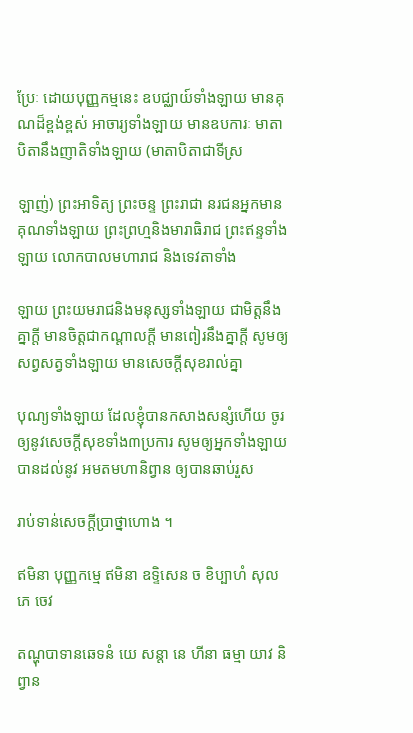ប្រែៈ ដោយបុញ្ញកម្មនេះ ឧបជ្ឈាយ៍ទាំងឡាយ មានគុណដ៏ខ្ពង់ខ្ពស់ អាចារ្យទាំងឡាយ មានឧបការៈ មាតាបិតានឹងញាតិទាំងឡាយ (មាតាបិតាជាទីស្រ

ឡាញ់) ព្រះអាទិត្យ ព្រះចន្ទ ព្រះរាជា នរជនអ្នកមានគុណទាំងឡាយ ព្រះព្រហ្មនិងមារាធិរាជ ព្រះឥន្ទទាំងឡាយ លោកបាលមហារាជ និងទេវតាទាំង

ឡាយ ព្រះយមរាជនិងមនុស្សទាំងឡាយ ជាមិត្តនឹងគ្នាក្តី មានចិត្តជាកណ្តាលក្តី មានពៀរនឹងគ្នាក្តី សូមឲ្យសព្វសត្វទាំងឡាយ មានសេចក្តីសុខរាល់គ្នា

បុណ្យទាំងឡាយ ដែលខ្ញុំបានកសាងសន្សំហើយ ចូរឲ្យនូវសេចក្តីសុខទាំង៣ប្រការ សូមឲ្យអ្នកទាំងឡាយបានដល់នូវ អមតមហានិព្វាន ឲ្យបានឆាប់រួស

រាប់ទាន់សេចក្តីប្រាថ្នាហោង ។

ឥមិនា បុញ្ញកម្មេ ឥមិនា ឧទ្ទិសេន ច ខិប្បាហំ សុលភេ ចេវ

តណ្ហុបាទានឆេទនំ យេ សន្តា នេ ហីនា ធម្មា យាវ និព្វាន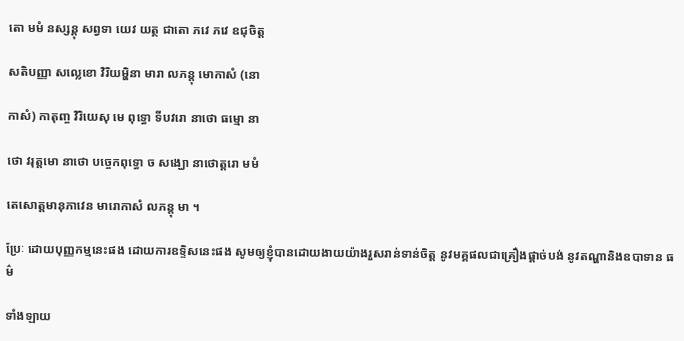តោ មមំ នស្សន្តុ សព្វទា យេវ យត្ថ ជាតោ ភវេ ភវេ ឧជុចិត្ត

សតិបញ្ញា សល្លេខោ វិរិយម្ហិនា មារា លភន្តុ មោកាសំ (នោ

កាសំ) កាតុញ្ច វិរិយេសុ មេ ពុទ្ធោ ទីបវរោ នាថោ ធម្មោ នា

ថោ វរុត្តមោ នាថោ បច្ចេកពុទ្ធោ ច សង្ឃោ នាថោត្តរោ មមំ

តេសោត្តមានុភាវេន មារោកាសំ លភន្តុ មា ។

ប្រែៈ ដោយបុញ្ញកម្មនេះផង ដោយការឧទ្ទិសនេះផង សូមឲ្យខ្ញុំបានដោយងាយយ៉ាងរួសរាន់ទាន់ចិត្ត នូវមគ្គផលជាគ្រឿងផ្តាច់បង់ នូវតណ្ហានិងឧបាទាន ធម៌

ទាំងឡាយ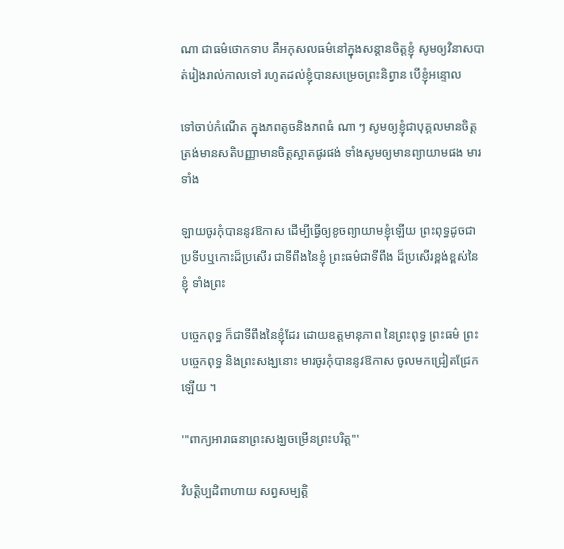ណា ជាធម៌ថោកទាប គឺអកុសលធម៌នៅក្នុងសន្តានចិត្តខ្ញុំ សូមឲ្យវិនាសបាត់រៀងរាល់កាលទៅ រហូតដល់ខ្ញុំបានសម្រេចព្រះនិព្វាន បើខ្ញុំអន្ទោល

ទៅចាប់កំណើត ក្នុងភពតូចនិងភពធំ ណា ៗ សូមឲ្យខ្ញុំជាបុគ្គលមានចិត្តត្រង់មានសតិបញ្ញាមានចិត្តស្អាតផូរផង់ ទាំងសូមឲ្យមានព្យាយាមផង មារទាំង

ឡាយចូរកុំបាននូវឱកាស ដើម្បីធ្វើឲ្យខូចព្យាយាមខ្ញុំឡើយ ព្រះពុទ្ធដូចជាប្រទីបឬកោះដ៏ប្រសើរ ជាទីពឹងនៃខ្ញុំ ព្រះធម៌ជាទីពឹង ដ៏ប្រសើរខ្ពង់ខ្ពស់នៃខ្ញុំ ទាំងព្រះ

បច្ចេកពុទ្ធ ក៏ជាទីពឹងនៃខ្ញុំដែរ ដោយឧត្តមានុភាព នៃព្រះពុទ្ធ ព្រះធម៌ ព្រះបច្ចេកពុទ្ធ និងព្រះសង្ឃនោះ មារចូរកុំបាននូវឱកាស ចូលមកជ្រៀតជ្រែកឡើយ ។

'''ពាក្យអារាធនាព្រះសង្ឃចម្រើនព្រះបរិត្ត'''

វិបត្តិប្បដិពាហាយ សព្វសម្បត្តិ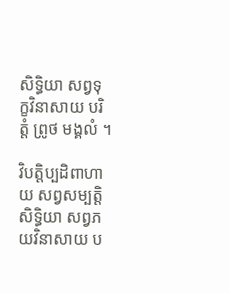សិទ្ធិយា សព្វទុក្ខវិនាសាយ បរិត្តំ ព្រូថ មង្គលំ ។

វិបត្តិប្បដិពាហាយ សព្វសម្បត្តិសិទ្ធិយា សព្វភយវិនាសាយ ប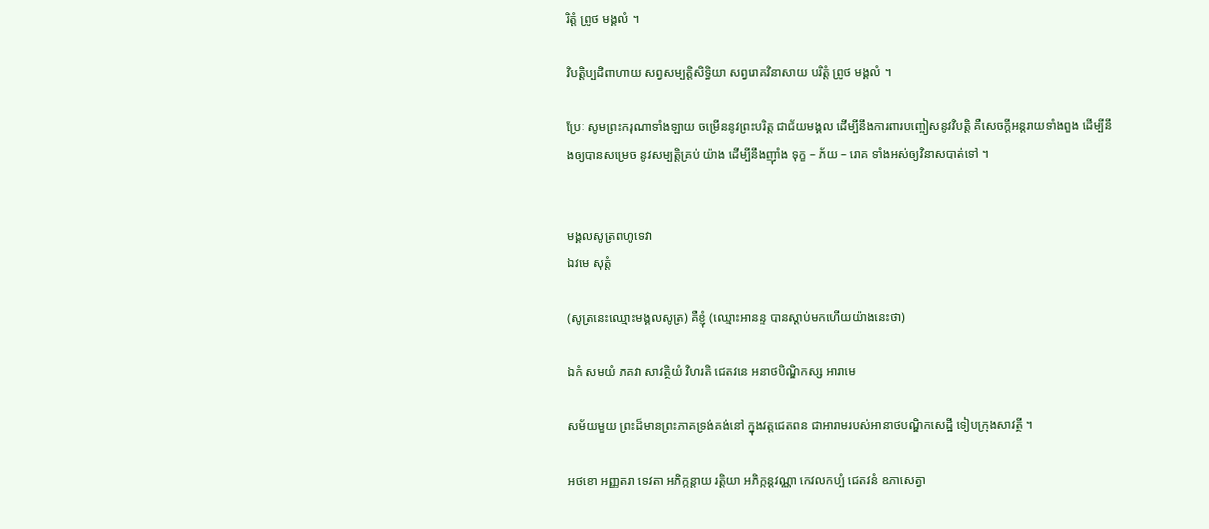រិត្តំ ព្រូថ មង្គលំ ។

វិបត្តិប្បដិពាហាយ សព្វសម្បត្តិសិទ្ធិយា សព្វរោគវិនាសាយ បរិត្តំ ព្រូថ មង្គលំ ។

ប្រែៈ សូមព្រះករុណាទាំងឡាយ ចម្រើននូវព្រះបរិត្ត ជាជ័យមង្គល ដើម្បីនឹងការពារបញ្ចៀសនូវវិបត្តិ គឺសេចក្តីអន្តរាយទាំងពួង ដើម្បីនឹងឲ្យបានសម្រេច នូវសម្បត្តិគ្រប់ យ៉ាង ដើម្បីនឹងញ៉ាំង ទុក្ខ – ភ័យ – រោគ ទាំងអស់ឲ្យវិនាសបាត់ទៅ ។


មង្គលសូត្រពហូទេវា
ឯវមេ សុត្តំ

(សូត្រនេះឈ្មោះមង្គលសូត្រ) គឺខ្ញុំ (ឈ្មោះអានន្ទ បានស្តាប់មកហើយយ៉ាងនេះថា)

ឯកំ សមយំ ភគវា សាវត្ថិយំ វិហរតិ ជេតវនេ អនាថបិណ្ឌិកស្ស អារាមេ

សម័យមួយ ព្រះដ៏មានព្រះភាគទ្រង់គង់នៅ ក្នុងវត្តជេតពន ជាអារាមរបស់អានាថបណ្ឌិកសេដ្ឋី ទៀបក្រុងសាវត្ថី ។

អថខោ អញ្ញតរា ទេវតា អភិក្កន្តាយ រត្តិយា អភិក្កន្តវណ្ណា កេវលកប្បំ ជេតវនំ ឧភាសេត្វា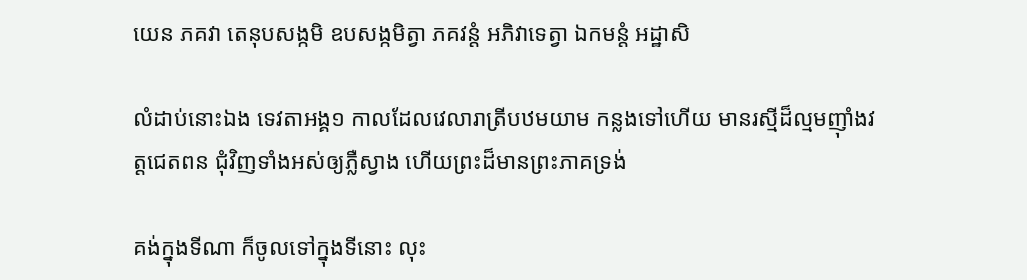យេន ភគវា តេនុបសង្កមិ ឧបសង្កមិត្វា ភគវន្តំ អភិវាទេត្វា ឯកមន្តំ អដ្ឋាសិ

លំដាប់នោះឯង ទេវតាអង្គ១ កាលដែលវេលារាត្រីបឋមយាម កន្លងទៅហើយ មានរស្មីដ៏ល្មមញ៉ាំងវត្តជេតពន ជុំវិញទាំងអស់ឲ្យភ្លឺស្វាង ហើយព្រះដ៏មានព្រះភាគទ្រង់

គង់ក្នុងទីណា ក៏ចូលទៅក្នុងទីនោះ លុះ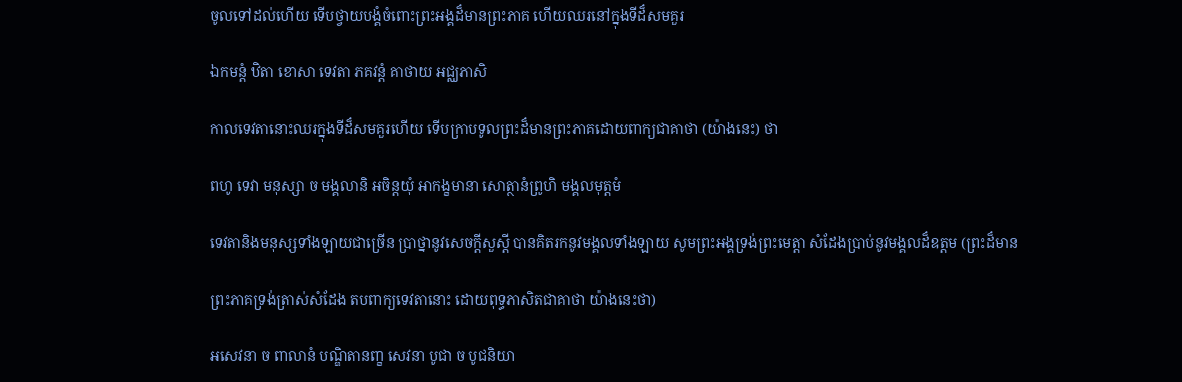ចូលទៅដល់ហើយ ទើបថ្វាយបង្គំចំពោះព្រះអង្គដ៏មានព្រះភាគ ហើយឈរនៅក្នុងទីដ៏សមគួរ

ឯកមន្តំ ឋិតា ខោសា ទេវតា ភគវន្តំ គាថាយ អជ្ឈភាសិ

កាលទេវតានោះឈរក្នុងទីដ៏សមគួរហើយ ទើបក្រាបទូលព្រះដ៏មានព្រះភាគដោយពាក្យជាគាថា (យ៉ាងនេះ) ថា

ពហូ ទេវា មនុស្សា ច មង្គលានិ អចិន្តយុំ អាកង្ខមានា សោត្ថានំព្រូហិ មង្គលមុត្តមំ

ទេវតានិងមនុស្សទាំងឡាយជាច្រើន ប្រាថ្នានូវសេចក្តីសួស្តី បានគិតរកនូវមង្គលទាំងឡាយ សូមព្រះអង្គទ្រង់ព្រះមេត្តា សំដែងប្រាប់នូវមង្គលដ៏ឧត្តម (ព្រះដ៏មាន

ព្រះភាគទ្រង់ត្រាស់សំដែង តបពាក្យទេវតានោះ ដោយពុទ្ធភាសិតជាគាថា យ៉ាងនេះថា)

អសេវនា ច ពាលានំ បណ្ឌិតានញ្ខ សេវនា បូជា ច បូជនិយា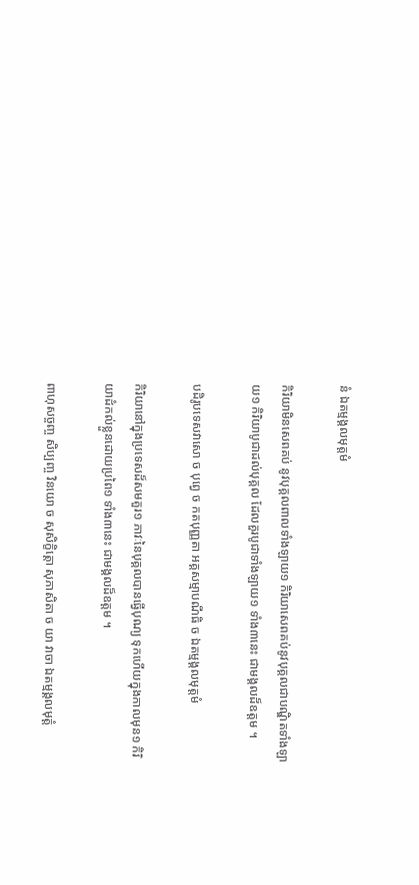នំ ឯតម្មង្គលមុត្តមំ

កិរិយាមិនសេពគប់ នូវបុគ្គលពាលទាំងឡាយ១ កិរិយាសេពគប់នូវបុគ្គលជាបណ្ឌិតទាំងឡាយ១ កិរិយាបូជាដល់បុគ្គល ដែលគួរបូជាទាំងឡាយ១ ទាំង៣នេះ ជាមង្គលដ៏ឧត្តម ។

បដិរូបទេសវាសោ ច បុព្វេ ច កតបុញ្ញតា អគ្គសម្មាបណីធិ ច ឯតម្មង្គលមុត្តមំ

កិរិយានៅក្នុងប្រទេសដ៏សមគួរ១ ភាវៈនៃបុគ្គលបានធ្វើបុណ្យ ទុកហើយក្នុងកាលមុន១ កិរិយាដំកល់ខ្លួនដោយប្រពៃ១ ទាំង៣នេះ ជាមង្គលដ៏ឧត្តម ។

ពាហុសច្ចញ្ច សិប្បញ្ច វិនយោ ច សុសិក្ខិត្តោ សុភាសិតា ច យា វាចា ឯតម្មង្គលមុត្តំ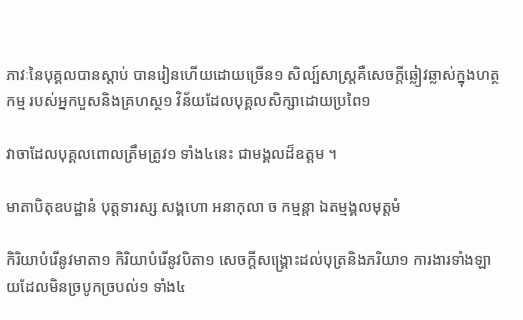ភាវៈនៃបុគ្គលបានស្តាប់ បានរៀនហើយដោយច្រើន១ សិល្ប៍សាស្ត្រគឺសេចក្តីឆ្លៀវឆ្លាស់ក្នុងហត្ថកម្ម របស់អ្នកបួសនិងគ្រហស្ថ១ វិន័យដែលបុគ្គលសិក្សាដោយប្រពៃ១

វាចាដែលបុគ្គលពោលត្រឹមត្រូវ១ ទាំង៤នេះ ជាមង្គលដ៏ឧត្តម ។

មាតាបិតុឧបដ្ឋានំ បុត្តទារស្ស សង្គហោ អនាកុលា ច កម្មន្តា ឯតម្មង្គលមុត្តមំ

កិរិយាបំរើនូវមាតា១ កិរិយាបំរើនូវបិតា១ សេចក្តីសង្រ្គោះដល់បុត្រនិងភរិយា១ ការងារទាំងឡាយដែលមិនច្របូកច្របល់១ ទាំង៤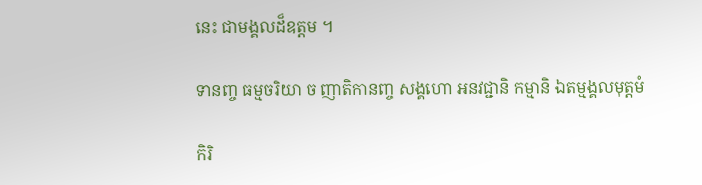នេះ ជាមង្គលដ៏ឧត្តម ។

ទានញ្ច ធម្មចរិយា ច ញាតិកានញ្ច សង្គហោ អនវជ្ជានិ កម្មានិ ឯតម្មង្គលមុត្តមំ

កិរិ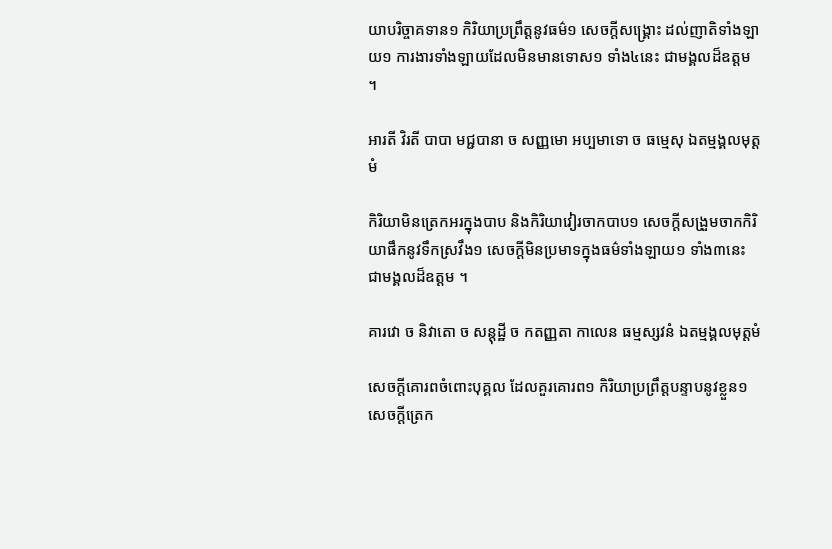យាបរិច្ចាគទាន១ កិរិយាប្រព្រឹត្តនូវធម៌១ សេចក្តីសង្រ្គោះ ដល់ញាតិទាំងឡាយ១ ការងារទាំងឡាយដែលមិនមានទោស១ ទាំង៤នេះ ជាមង្គលដ៏ឧត្តម ។

អារតី វិរតី បាបា មជ្ជបានា ច សញ្ញមោ អប្បមាទោ ច ធម្មេសុ ឯតម្មង្គលមុត្តមំ

កិរិយាមិនត្រេកអរក្នុងបាប និងកិរិយាវៀរចាកបាប១ សេចក្តីសង្រួមចាកកិរិយាផឹកនូវទឹកស្រវឹង១ សេចក្តីមិនប្រមាទក្នុងធម៌ទាំងឡាយ១ ទាំង៣នេះ ជាមង្គលដ៏ឧត្តម ។

គារវោ ច និវាតោ ច សន្តុដ្ឋី ច កតញ្ញតា កាលេន ធម្មស្សវនំ ឯតម្មង្គលមុត្តមំ

សេចក្តីគោរពចំពោះបុគ្គល ដែលគួរគោរព១ កិរិយាប្រព្រឹត្តបន្ទាបនូវខ្លួន១ សេចក្តីត្រេក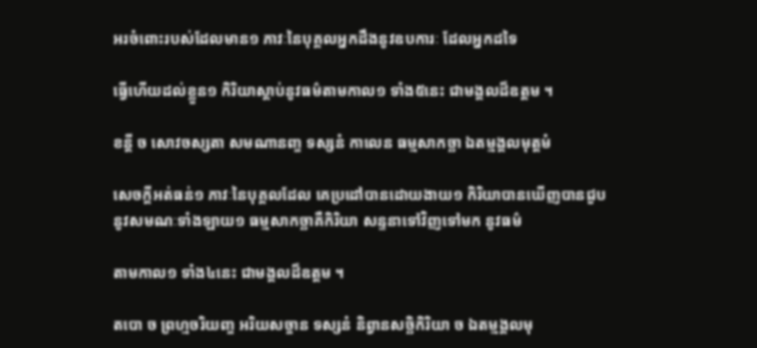អរចំពោះរបស់ដែលមាន១ ភាវៈនៃបុគ្គលអ្នកដឹងនូវឧបការៈ ដែលអ្នកដទៃ

ធ្វើហើយដល់ខ្លួន១ កិរិយាស្តាប់នូវធម៌តាមកាល១ ទាំង៥នេះ ជាមង្គលដ៏ឧត្តម ។

ខន្តី ច សោវចស្សតា សមណានញ្ច ទស្សនំ កាលេន ធម្មសាកច្ឆា ឯតម្មង្គលមុត្តមំ

សេចក្តីអត់ធន់១ ភាវៈនៃបុគ្គលដែល គេប្រដៅបានដោយងាយ១ កិរិយាបានឃើញបានជួបនូវសមណៈទាំងឡាយ១ ធម្មសាកច្ឆាគឺកិរិយា សន្ទនាទៅវិញទៅមក នូវធម៌

តាមកាល១ ទាំង៤នេះ ជាមង្គលដ៏ឧត្តម ។

តបោ ច ព្រហ្មចរិយញ្ច អរិយសច្ចាន ទស្សនំ និព្វានសច្ឆិកិរិយា ច ឯតម្មង្គលមុ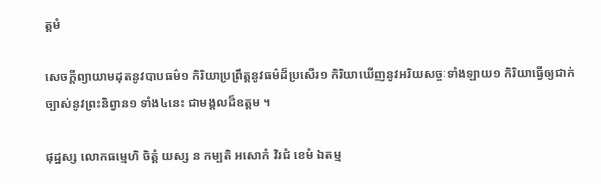ត្តមំ

សេចក្តីព្យាយាមដុតនូវបាបធម៌១ កិរិយាប្រព្រឹត្តនូវធម៌ដ៏ប្រសើរ១ កិរិយាឃើញនូវអរិយសច្ចៈទាំងឡាយ១ កិរិយាធ្វើឲ្យជាក់ច្បាស់នូវព្រះនិព្វាន១ ទាំង៤នេះ ជាមង្គលដ៏ឧត្តម ។

ផុដ្ឋស្ស លោកធម្មេហិ ចិត្តំ យស្ស ន កម្បតិ អសោកំ វិរជំ ខេមំ ឯតម្ម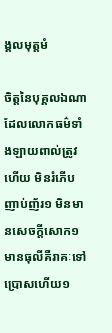ង្គលមុត្តមំ

ចិត្តនៃបុគ្គលឯណា ដែលលោកធម៌ទាំងឡាយពាល់ត្រូវហើយ មិនរំភើបញាប់ញ័រ១ មិនមានសេចក្តីសោក១ មានធុលីគឺរាគៈទៅប្រោសហើយ១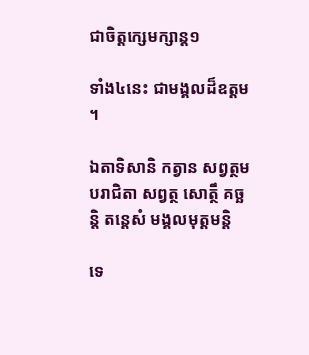ជាចិត្តក្សេមក្សាន្ត១

ទាំង៤នេះ ជាមង្គលដ៏ឧត្តម ។

ឯតាទិសានិ កត្វាន សព្វត្ថមបរាជិតា សព្វត្ថ សោត្ថឹ គច្ឆន្តិ តន្តេសំ មង្គលមុត្តមន្តិ

ទេ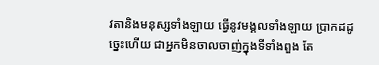វតានិងមនុស្សទាំងឡាយ ធ្វើនូវមង្គលទាំងឡាយ ប្រាកដដូច្នេះហើយ ជាអ្នកមិនចាលចាញ់ក្នុងទីទាំងពួង តែ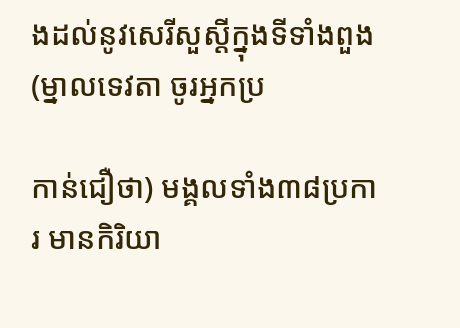ងដល់នូវសេរីសួស្តីក្នុងទីទាំងពួង (ម្នាលទេវតា ចូរអ្នកប្រ

កាន់ជឿថា) មង្គលទាំង៣៨ប្រការ មានកិរិយា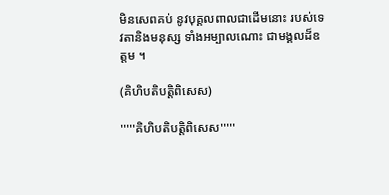មិនសេពគប់ នូវបុគ្គលពាលជាដើមនោះ របស់ទេវតានិងមនុស្ស ទាំងអម្បាលណោះ ជាមង្គលដ៏ឧត្តម ។

(គិហិបតិបត្តិពិសេស)

'''''គិហិបតិបត្តិពិសេស'''''